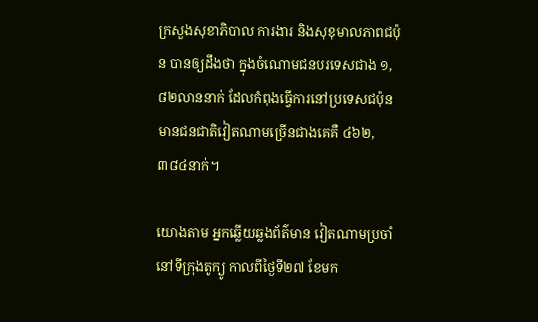ក្រសួងសុខាភិបាល ការងារ និងសុខុមាលភាពជប៉ុន បានឲ្យដឹងថា ក្នុងចំណោមជនបរទេសជាង ១,៨២លាននាក់ ដែលកំពុងធ្វើការនៅប្រទេសជប៉ុន មានជនជាតិវៀតណាមច្រើនជាងគេគឺ ៤៦២,៣៨៤នាក់។

យោងតាម អ្នកឆ្លើយឆ្លងព័ត៌មាន វៀតណាមប្រចាំនៅទីក្រុងតូក្យូ កាលពីថ្ងៃទី២៧ ខែមក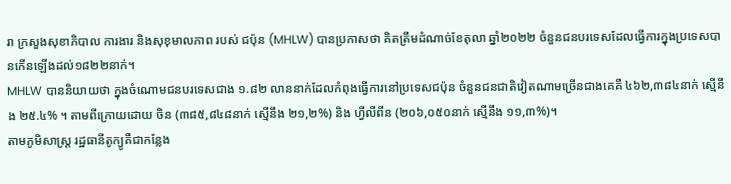រា ក្រសួងសុខាភិបាល ការងារ និងសុខុមាលភាព របស់ ជប៉ុន (MHLW) បានប្រកាសថា គិតត្រឹមដំណាច់ខែតុលា ឆ្នាំ២០២២ ចំនួនជនបរទេសដែលធ្វើការក្នុងប្រទេសបានកើនឡើងដល់១៨២២នាក់។
MHLW បាននិយាយថា ក្នុងចំណោមជនបរទេសជាង ១.៨២ លាននាក់ដែលកំពុងធ្វើការនៅប្រទេសជប៉ុន ចំនួនជនជាតិវៀតណាមច្រើនជាងគេគឺ ៤៦២,៣៨៤នាក់ ស្មើនឹង ២៥.៤% ។ តាមពីក្រោយដោយ ចិន (៣៨៥,៨៤៨នាក់ ស្មើនឹង ២១,២%) និង ហ្វីលីពីន (២០៦,០៥០នាក់ ស្មើនឹង ១១,៣%)។
តាមភូមិសាស្ត្រ រដ្ឋធានីតូក្យូគឺជាកន្លែង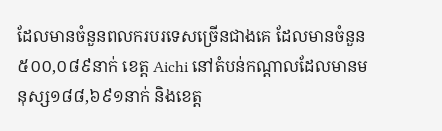ដែលមានចំនួនពលករបរទេសច្រើនជាងគេ ដែលមានចំនួន ៥០០,០៨៩នាក់ ខេត្ត Aichi នៅតំបន់កណ្តាលដែលមានមនុស្ស១៨៨,៦៩១នាក់ និងខេត្ត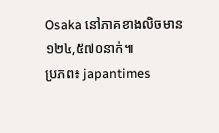Osaka នៅភាគខាងលិចមាន ១២៤,៥៧០នាក់៕
ប្រភព៖ japantimes